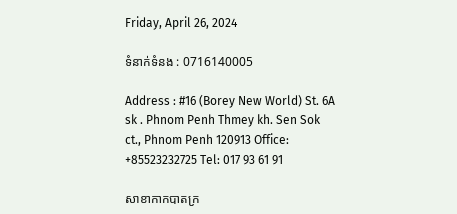Friday, April 26, 2024

ទំនាក់ទំនង : 0716140005

Address : #16 (Borey New World) St. 6A sk . Phnom Penh Thmey kh. Sen Sok ct., Phnom Penh 120913 Office: +85523232725 Tel: 017 93 61 91

សាខាកាកបាតក្រ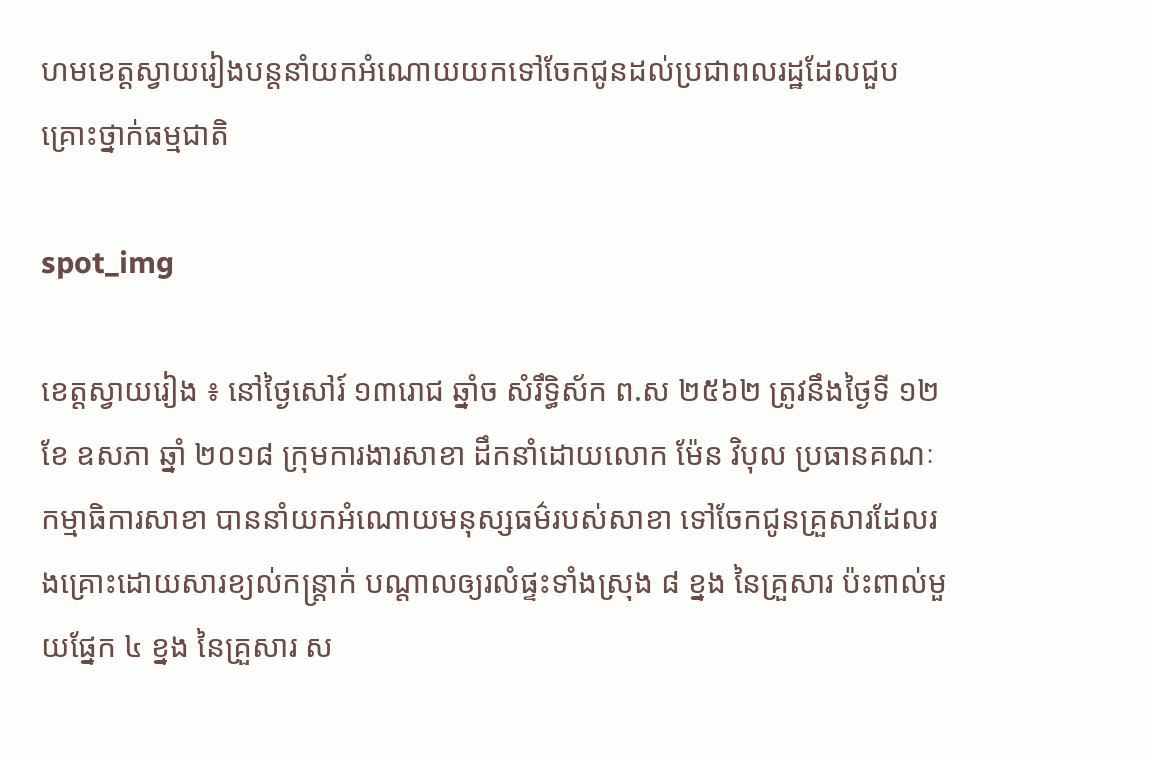ហមខេត្តស្វាយរៀងបន្តនាំយកអំណោយយកទៅចែកជូនដល់ប្រជាពលរដ្ឋដែលជួបគ្រោះថ្នាក់ធម្មជាតិ

spot_img

ខេត្តស្វាយរៀង ៖ នៅថ្ងៃសៅរ៍ ១៣រោជ ឆ្នាំច សំរឹទ្ធិស័ក ព.ស ២៥៦២ ត្រូវនឹងថ្ងៃទី ១២ ខែ ឧសភា ឆ្នាំ ២០១៨ ក្រុមការងារសាខា ដឹកនាំដោយលោក ម៉ែន វិបុល ប្រធានគណៈកម្មាធិការសាខា បាននាំយកអំណោយមនុស្សធម៌របស់សាខា ទៅចែកជូនគ្រួសារដែលរងគ្រោះដោយសារខ្យល់កន្ត្រាក់ បណ្តាលឲ្យរលំផ្ទះទាំងស្រុង ៨ ខ្នង នៃគ្រួសារ ប៉ះពាល់មួយផ្នែក ៤ ខ្នង នៃគ្រួសារ ស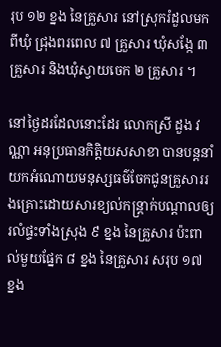រុប ១២ ខ្នង នៃគ្រួសារ នៅស្រុករំដួលមកពីឃុំ ជ្រុងពរពេល ៧ គ្រួសារ ឃុំសង្កែ ៣ គ្រួសារ និងឃុំស្វាយចេក ២ គ្រួសារ ។

នៅថ្ងៃដរដែលនោះដែរ លោកស្រី ដួង វណ្ណា អនុប្រធានកិត្តិយសសាខា បានបន្តនាំយកអំណោយមនុស្សធម៌ចែកជូនគ្រួសាររងគ្រោះដោយសារខ្យល់កន្ត្រាក់បណ្តាលឲ្យរលំផ្ទះទាំងស្រុង ៩ ខ្នង នៃគ្រួសារ ប៉ះពាល់មួយផ្នែក ៨ ខ្នង នៃគ្រួសារ សរុប ១៧ ខ្នង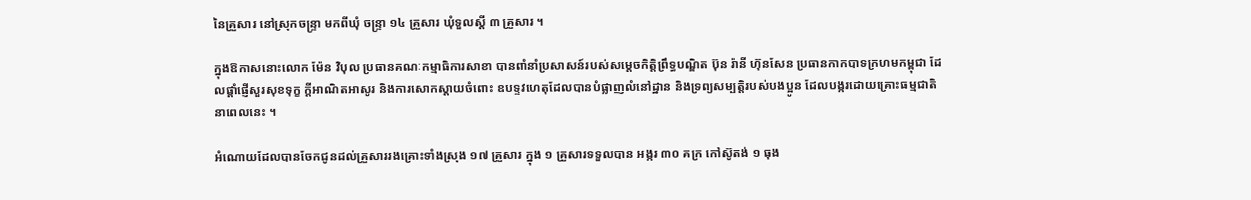នៃគ្រួសារ នៅស្រុកចន្ទ្រា មកពីឃុំ ចន្ទ្រា ១៤ គ្រួសារ ឃុំទួលស្តី ៣ គ្រួសារ ។

ក្នុងឱកាសនោះលោក ម៉ែន វិបុល ប្រធានគណៈកម្មាធិការសាខា បានពាំនាំប្រសាសន៍របស់សម្តេចកិត្តិព្រឹទ្ធបណ្ឌិត ប៊ុន រ៉ានី ហ៊ុនសែន ប្រធានកាកបាទក្រហមកម្ពុជា ដែលផ្តាំផ្ញើសួរសុខទុក្ខ ក្តីអាណិតអាសូរ និងការសោកស្តាយចំពោះ ឧបទ្ទវហេតុដែលបានបំផ្លាញលំនៅដ្ឋាន និងទ្រព្យសម្បត្តិរបស់បងប្អូន ដែលបង្ករដោយគ្រោះធម្មជាតិ នាពេលនេះ ។

អំណោយដែលបានចែកជូនដល់គ្រួសាររងគ្រោះទាំងស្រុង ១៧ គ្រួសារ ក្នុង ១ គ្រួសារទទួលបាន អង្ករ ៣០ គក្រ កៅស៊ូតង់ ១ ធុង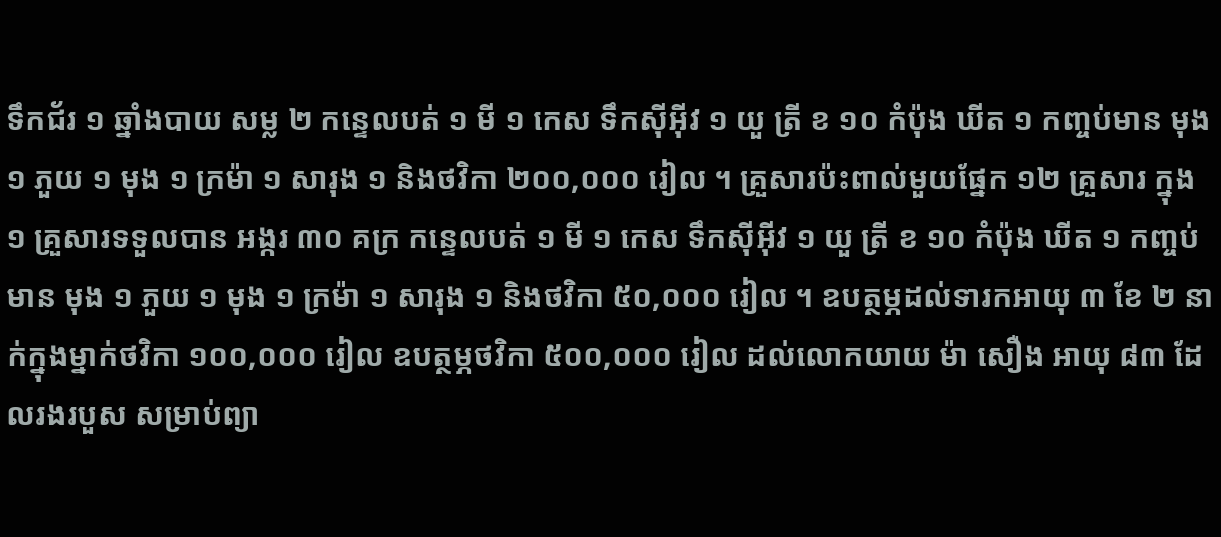ទឹកជ័រ ១ ឆ្នាំងបាយ សម្ល ២ កន្ទេលបត់ ១ មី ១ កេស ទឹកស៊ីអ៊ីវ ១ យួ ត្រី ខ ១០ កំប៉ុង ឃីត ១ កញ្ចប់មាន មុង ១ ភួយ ១ មុង ១ ក្រម៉ា ១ សារុង ១ និងថវិកា ២០០,០០០ រៀល ។ គ្រួសារប៉ះពាល់មួយផ្នែក ១២ គ្រួសារ ក្នុង ១ គ្រួសារទទួលបាន អង្ករ ៣០ គក្រ កន្ទេលបត់ ១ មី ១ កេស ទឹកស៊ីអ៊ីវ ១ យួ ត្រី ខ ១០ កំប៉ុង ឃីត ១ កញ្ចប់មាន មុង ១ ភួយ ១ មុង ១ ក្រម៉ា ១ សារុង ១ និងថវិកា ៥០,០០០ រៀល ។ ឧបត្ថម្ភដល់ទារកអាយុ ៣ ខែ ២ នាក់ក្នុងម្នាក់ថវិកា ១០០,០០០ រៀល ឧបត្ថម្ភថវិកា ៥០០,០០០ រៀល ដល់លោកយាយ ម៉ា សឿង អាយុ ៨៣ ដែលរងរបួស សម្រាប់ព្យា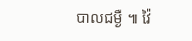បាលជម្ងឺ ៕ វ៉ៃ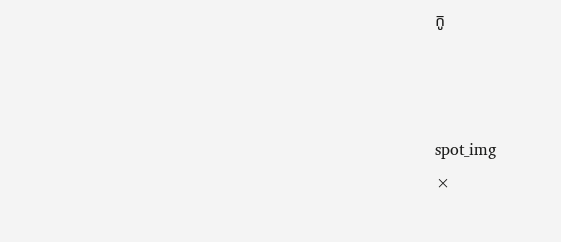កូ



spot_img
×